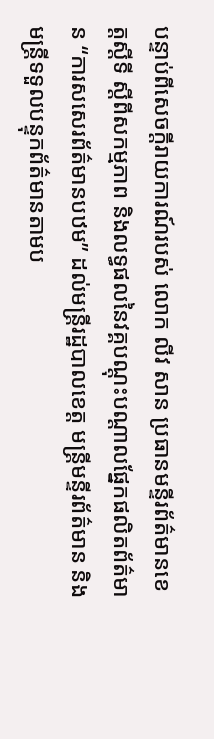បន្ទាប់ពីសេចក្តីរាយការណ៍របស់ លោក លីវ សាន ប្រធានមន្ទីរព័ត៌មានខេត្តស្ដីទី ស្តីពីសកម្មភាព និងលទ្ធផលនៃវគ្គបណ្តុះបណ្តាលផ្នែកផលិតព័ត៌មាន “ការសសេរព័ត៌មានបឋម” ដល់មន្ត្រីរដ្ឋបាលខេត្ត មន្ត្រីមន្ទីរព័ត៌មាន និងមន្ត្រីទទួលបន្ទុកព័ត៌មានតាមប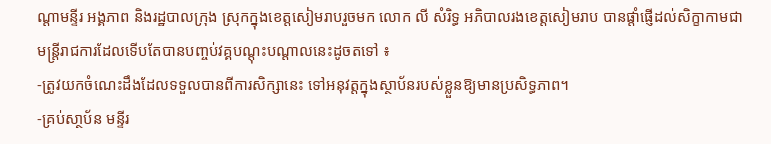ណ្តាមន្ទីរ អង្គភាព និងរដ្ឋបាលក្រុង ស្រុកក្នុងខេត្តសៀមរាបរួចមក លោក លី សំរិទ្ធ អភិបាលរងខេត្តសៀមរាប បានផ្ដាំផ្ញេីដល់សិក្ខាកាមជាមន្ត្រីរាជការដែលទេីបតែបានបញ្ចប់វគ្គបណ្ដុះបណ្ដាលនេះដូចតទៅ ៖
-ត្រូវយកចំណេះដឹងដែលទទួលបានពីការសិក្សានេះ ទៅអនុវត្តក្នុងស្ថាប័នរបស់ខ្លួនឱ្យមានប្រសិទ្ធភាព។
-គ្រប់សា្ថប័ន មន្ទីរ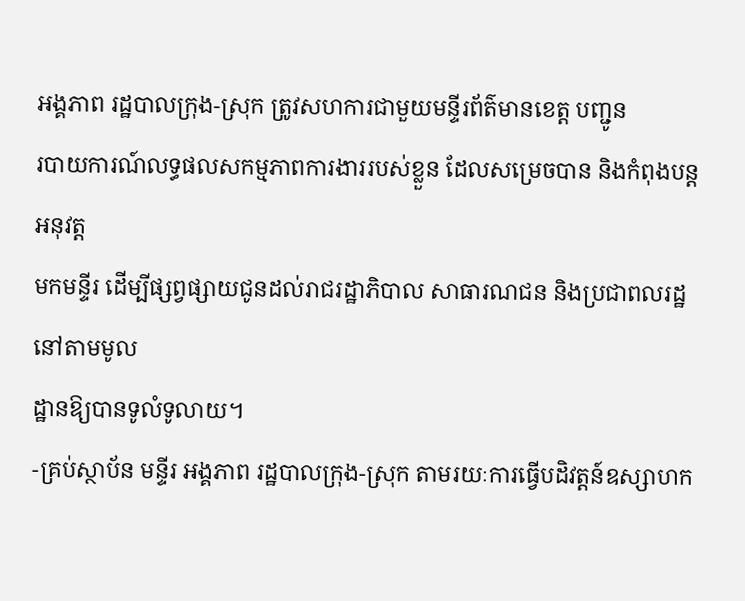អង្គភាព រដ្ឋបាលក្រុង-ស្រុក ត្រូវសហការជាមួយមន្ទីរព័ត៌មានខេត្ត បញ្ជូន
របាយការណ៍លទ្ធផលសកម្មភាពការងាររបស់ខ្លួន ដែលសម្រេចបាន និងកំពុងបន្តអនុវត្ត
មកមន្ទីរ ដើម្បីផ្សព្វផ្សាយជូនដល់រាជរដ្ឋាភិបាល សាធារណជន និងប្រជាពលរដ្ឋនៅតាមមូល
ដ្ឋានឱ្យបានទូលំទូលាយ។
-គ្រប់ស្ថាប័ន មន្ទីរ អង្គភាព រដ្ឋបាលក្រុង-ស្រុក តាមរយៈការធ្វើបដិវត្តន៍ឧស្សាហក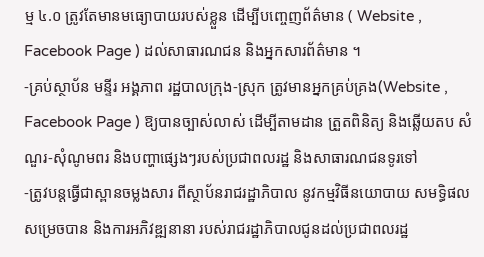ម្ម ៤.០ ត្រូវតែមានមធ្យោបាយរបស់ខ្លួន ដើម្បីបញ្ចេញព័ត៌មាន ( Website , Facebook Page ) ដល់សាធារណជន និងអ្នកសារព័ត៌មាន ។
-គ្រប់ស្ថាប័ន មន្ទីរ អង្គភាព រដ្ឋបាលក្រុង-ស្រុក ត្រូវមានអ្នកគ្រប់គ្រង(Website , Facebook Page ) ឱ្យបានច្បាស់លាស់ ដើម្បីតាមដាន ត្រួតពិនិត្យ និងឆ្លើយតប សំណួរ-សុំណូមពរ និងបញ្ហាផ្សេងៗរបស់ប្រជាពលរដ្ឋ និងសាធារណជនទូរទៅ
-ត្រូវបន្តធ្វើជាស្ពានចម្លងសារ ពីស្ថាប័នរាជរដ្ឋាភិបាល នូវកម្មវិធីនយោបាយ សមទ្ធិផលសម្រេចបាន និងការអភិវឌ្ឍនានា របស់រាជរដ្ឋាភិបាលជូនដល់ប្រជាពលរដ្ឋ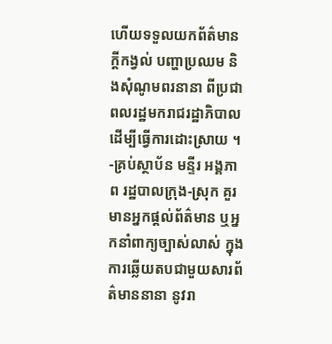ហើយទទួលយកព័ត៌មាន ក្ដីកង្វល់ បញ្ហាប្រឈម និងសុំណូមពរនានា ពីប្រជាពលរដ្ឋមករាជរដ្ឋាភិបាល ដើម្បីធ្វើការដោះស្រាយ ។
-គ្រប់ស្ថាប័ន មន្ទីរ អង្គភាព រដ្ឋបាលក្រុង-ស្រុក គួរមានអ្នកផ្ដល់ព័ត៌មាន ឬអ្នកនាំពាក្យច្បាស់លាស់ ក្នុងការឆ្លើយតបជាមួយសារព័ត៌មាននានា នូវរា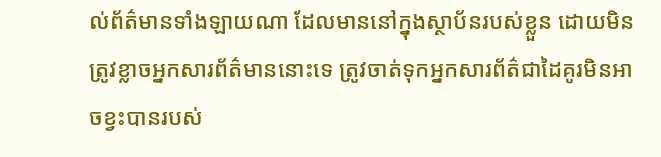ល់ព័ត៌មានទាំងឡាយណា ដែលមាននៅក្នុងស្ថាប័នរបស់ខ្លួន ដោយមិនត្រូវខ្លាចអ្នកសារព័ត៌មាននោះទេ ត្រូវចាត់ទុកអ្នកសារព័ត៌ជាដៃគូរមិនអាចខ្វះបានរបស់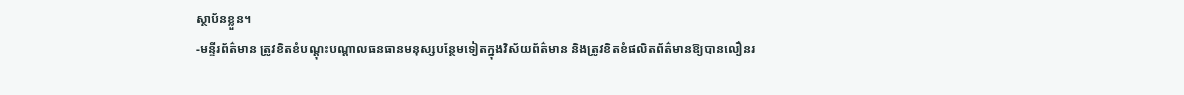ស្ថាប័នខ្លួន។
-មន្ទីរព័ត៌មាន ត្រូវខិតខំបណ្តុះបណ្តាលធនធានមនុស្សបន្ថែមទៀតក្នុងវិស័យព័ត៌មាន និងត្រូវខិតខំផលិតព័ត៌មានឱ្យបានលឿនរ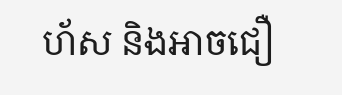ហ័ស និងអាចជឿ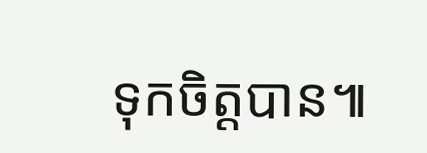ទុកចិត្តបាន៕